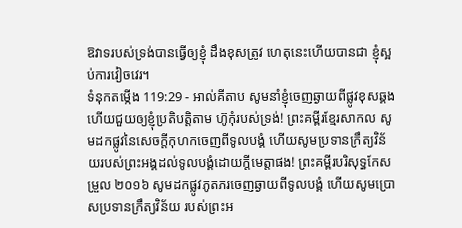ឱវាទរបស់ទ្រង់បានធ្វើឲ្យខ្ញុំ ដឹងខុសត្រូវ ហេតុនេះហើយបានជា ខ្ញុំស្អប់ការវៀចវេរ។
ទំនុកតម្កើង 119:29 - អាល់គីតាប សូមនាំខ្ញុំចេញឆ្ងាយពីផ្លូវខុសឆ្គង ហើយជួយឲ្យខ្ញុំប្រតិបត្តិតាម ហ៊ូកុំរបស់ទ្រង់! ព្រះគម្ពីរខ្មែរសាកល សូមដកផ្លូវនៃសេចក្ដីកុហកចេញពីទូលបង្គំ ហើយសូមប្រទានក្រឹត្យវិន័យរបស់ព្រះអង្គដល់ទូលបង្គំដោយក្ដីមេត្តាផង! ព្រះគម្ពីរបរិសុទ្ធកែសម្រួល ២០១៦ សូមដកផ្លូវភូតភរចេញឆ្ងាយពីទូលបង្គំ ហើយសូមប្រោសប្រទានក្រឹត្យវិន័យ របស់ព្រះអ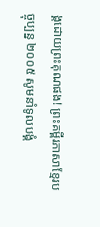ង្គដោយព្រះគុណផង! ព្រះគម្ពីរភាសាខ្មែរបច្ចុប្បន្ន ២០០៥ សូមនាំទូលបង្គំ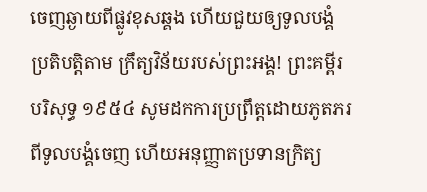ចេញឆ្ងាយពីផ្លូវខុសឆ្គង ហើយជួយឲ្យទូលបង្គំប្រតិបត្តិតាម ក្រឹត្យវិន័យរបស់ព្រះអង្គ! ព្រះគម្ពីរបរិសុទ្ធ ១៩៥៤ សូមដកការប្រព្រឹត្តដោយភូតភរពីទូលបង្គំចេញ ហើយអនុញ្ញាតប្រទានក្រិត្យ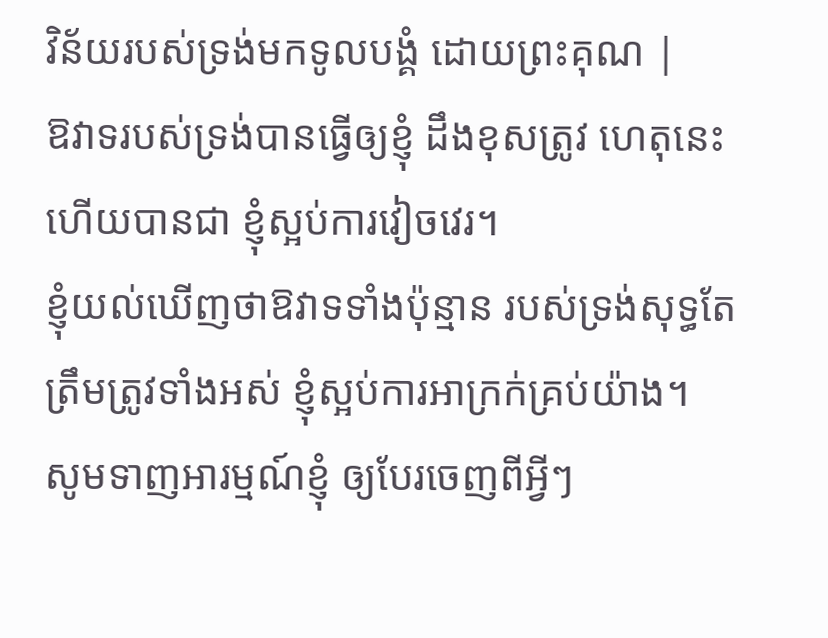វិន័យរបស់ទ្រង់មកទូលបង្គំ ដោយព្រះគុណ |
ឱវាទរបស់ទ្រង់បានធ្វើឲ្យខ្ញុំ ដឹងខុសត្រូវ ហេតុនេះហើយបានជា ខ្ញុំស្អប់ការវៀចវេរ។
ខ្ញុំយល់ឃើញថាឱវាទទាំងប៉ុន្មាន របស់ទ្រង់សុទ្ធតែត្រឹមត្រូវទាំងអស់ ខ្ញុំស្អប់ការអាក្រក់គ្រប់យ៉ាង។
សូមទាញអារម្មណ៍ខ្ញុំ ឲ្យបែរចេញពីអ្វីៗ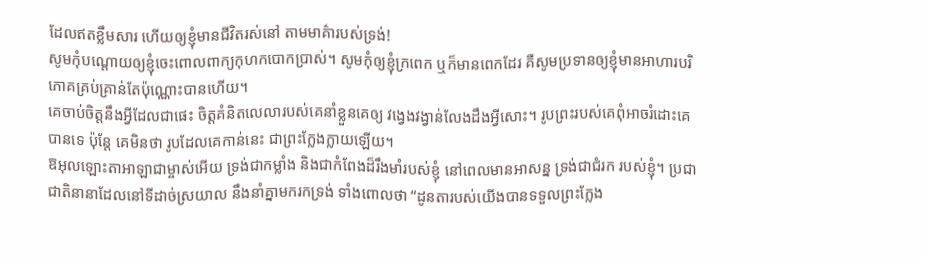ដែលឥតខ្លឹមសារ ហើយឲ្យខ្ញុំមានជីវិតរស់នៅ តាមមាគ៌ារបស់ទ្រង់!
សូមកុំបណ្ដោយឲ្យខ្ញុំចេះពោលពាក្យកុហកបោកប្រាស់។ សូមកុំឲ្យខ្ញុំក្រពេក ឬក៏មានពេកដែរ គឺសូមប្រទានឲ្យខ្ញុំមានអាហារបរិភោគគ្រប់គ្រាន់តែប៉ុណ្ណោះបានហើយ។
គេចាប់ចិត្តនឹងអ្វីដែលជាផេះ ចិត្តគំនិតលេលារបស់គេនាំខ្លួនគេឲ្យ វង្វេងវង្វាន់លែងដឹងអ្វីសោះ។ រូបព្រះរបស់គេពុំអាចរំដោះគេបានទេ ប៉ុន្តែ គេមិនថា រូបដែលគេកាន់នេះ ជាព្រះក្លែងក្លាយឡើយ។
ឱអុលឡោះតាអាឡាជាម្ចាស់អើយ ទ្រង់ជាកម្លាំង និងជាកំពែងដ៏រឹងមាំរបស់ខ្ញុំ នៅពេលមានអាសន្ន ទ្រង់ជាជំរក របស់ខ្ញុំ។ ប្រជាជាតិនានាដែលនៅទីដាច់ស្រយាល នឹងនាំគ្នាមករកទ្រង់ ទាំងពោលថា “ដូនតារបស់យើងបានទទួលព្រះក្លែង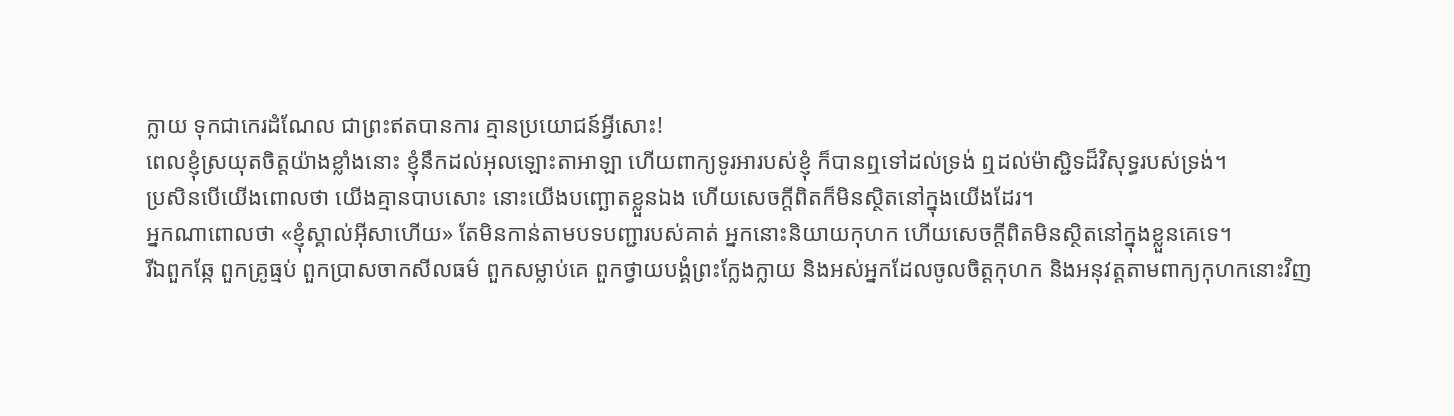ក្លាយ ទុកជាកេរដំណែល ជាព្រះឥតបានការ គ្មានប្រយោជន៍អ្វីសោះ!
ពេលខ្ញុំស្រយុតចិត្តយ៉ាងខ្លាំងនោះ ខ្ញុំនឹកដល់អុលឡោះតាអាឡា ហើយពាក្យទូរអារបស់ខ្ញុំ ក៏បានឮទៅដល់ទ្រង់ ឮដល់ម៉ាស្ជិទដ៏វិសុទ្ធរបស់ទ្រង់។
ប្រសិនបើយើងពោលថា យើងគ្មានបាបសោះ នោះយើងបញ្ឆោតខ្លួនឯង ហើយសេចក្ដីពិតក៏មិនស្ថិតនៅក្នុងយើងដែរ។
អ្នកណាពោលថា «ខ្ញុំស្គាល់អ៊ីសាហើយ» តែមិនកាន់តាមបទបញ្ជារបស់គាត់ អ្នកនោះនិយាយកុហក ហើយសេចក្ដីពិតមិនស្ថិតនៅក្នុងខ្លួនគេទេ។
រីឯពួកឆ្កែ ពួកគ្រូធ្មប់ ពួកប្រាសចាកសីលធម៌ ពួកសម្លាប់គេ ពួកថ្វាយបង្គំព្រះក្លែងក្លាយ និងអស់អ្នកដែលចូលចិត្ដកុហក និងអនុវត្ដតាមពាក្យកុហកនោះវិញ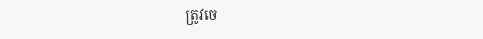ត្រូវចេ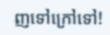ញទៅក្រៅទៅ!